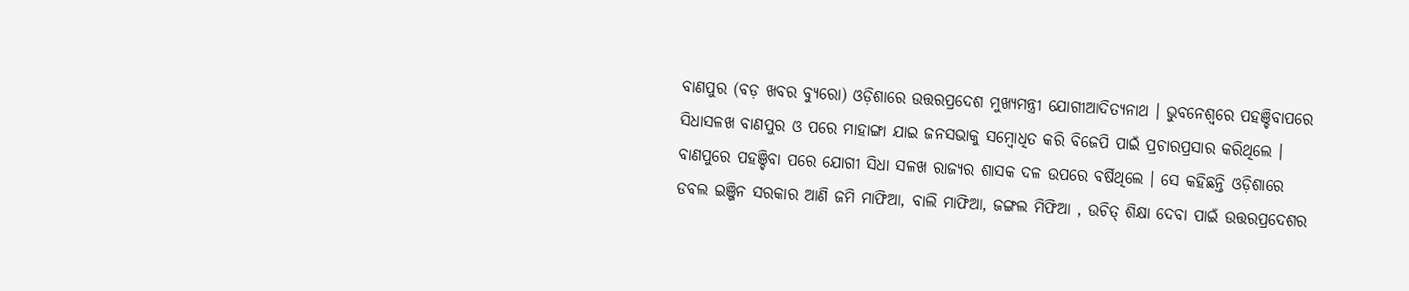ବାଣପୁର (ବଡ଼ ଖବର ବ୍ୟୁରୋ) ଓଡ଼ିଶାରେ ଉତ୍ତରପ୍ରଦେଶ ମୁଖ୍ୟମନ୍ତ୍ରୀ ଯୋଗୀଆଦିତ୍ୟନାଥ । ଭୁବନେଶ୍ୱରେ ପହଞ୍ଚିବାପରେ ସିଧାସଳଖ ବାଣପୁର ଓ ପରେ ମାହାଙ୍ଗା ଯାଇ ଜନସଭାକୁ ସମ୍ବୋଧିତ କରି ବିଜେପି ପାଇଁ ପ୍ରଚାରପ୍ରସାର କରିଥିଲେ । ବାଣପୁରେ ପହଞ୍ଚିବା ପରେ ଯୋଗୀ ସିଧା ସଳଖ ରାଜ୍ୟର ଶାସକ ଦଳ ଉପରେ ବର୍ଷିଥିଲେ । ସେ କହିଛନ୍ତି ଓଡ଼ିଶାରେ ଡବଲ ଇଞ୍ଜିନ ସରକାର ଆଣି ଜମି ମାଫିଆ, ବାଲି ମାଫିଆ, ଜଙ୍ଗଲ ମିଫିଆ , ଉଚିତ୍ ଶିକ୍ଷା ଦେବା ପାଇଁ ଉତ୍ତରପ୍ରଦେଶର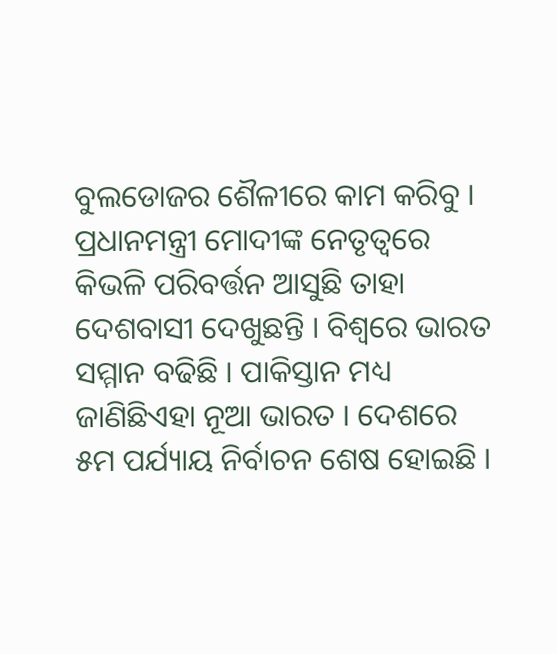ବୁଲଡୋଜର ଶୈଳୀରେ କାମ କରିବୁ । ପ୍ରଧାନମନ୍ତ୍ରୀ ମୋଦୀଙ୍କ ନେତୃତ୍ୱରେ କିଭଳି ପରିବର୍ତ୍ତନ ଆସୁଛି ତାହା ଦେଶବାସୀ ଦେଖୁଛନ୍ତି । ବିଶ୍ୱରେ ଭାରତ ସମ୍ମାନ ବଢିଛି । ପାକିସ୍ତାନ ମଧ୍ୟ ଜାଣିଛିଏହା ନୂଆ ଭାରତ । ଦେଶରେ ୫ମ ପର୍ଯ୍ୟାୟ ନିର୍ବାଚନ ଶେଷ ହୋଇଛି ।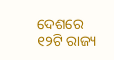ଦେଶରେ ୧୨ଟି ରାଜ୍ୟ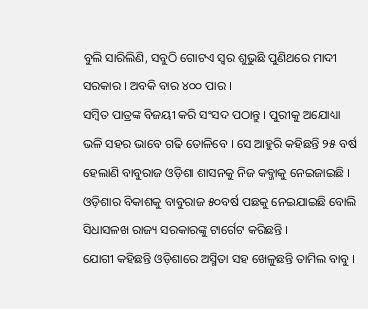ବୁଲି ସାରିଲିଣି, ସବୁଠି ଗୋଟଏ ସ୍ୱର ଶୁଭୁଛି ପୁଣିଥରେ ମାଦୀ ସରକାର । ଅବକି ବାର ୪୦୦ ପାର ।
ସମ୍ବିତ ପାତ୍ରଙ୍କ ବିଜୟୀ କରି ସଂସଦ ପଠାନ୍ତୁ । ପୁରୀକୁ ଅଯୋଧ୍ୟା ଭଳି ସହର ଭାବେ ଗଢି ତୋଳିବେ । ସେ ଆହୁରି କହିଛନ୍ତି ୨୫ ବର୍ଷ ହେଲାଣି ବାବୁରାଜ ଓଡ଼ିଶା ଶାସନକୁ ନିଜ କବ୍ଜାକୁ ନେଇଜାଇଛି । ଓଡ଼ିଶାର ବିକାଶକୁ ବାବୁରାଜ ୫୦ବର୍ଷ ପଛକୁ ନେଇଯାଇଛି ବୋଲି ସିଧାସଳଖ ରାଜ୍ୟ ସରକାରଙ୍କୁ ଟାର୍ଗେଟ କରିଛନ୍ତି ।
ଯୋଗୀ କହିଛନ୍ତି ଓଡ଼ିଶାରେ ଅସ୍ମିତା ସହ ଖେଳୁଛନ୍ତି ତାମିଲ ବାବୁ ।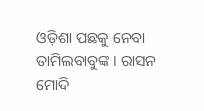ଓଡ଼ିଶା ପଛକୁ ନେବା ତାମିଲବାବୁଙ୍କ । ରାସନ ମୋଦି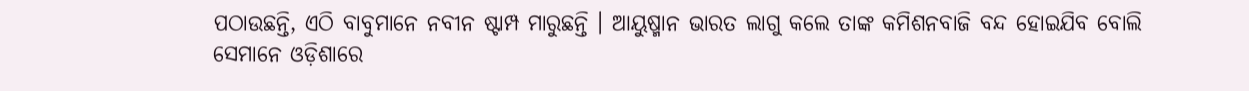ପଠାଉଛନ୍ତି, ଏଠି ବାବୁମାନେ ନବୀନ ଷ୍ଟାମ୍ପ ମାରୁଛନ୍ତି । ଆୟୁଷ୍ମାନ ଭାରତ ଲାଗୁ କଲେ ତାଙ୍କ କମିଶନବାଜି ବନ୍ଦ ହୋଇଯିବ ବୋଲି ସେମାନେ ଓଡ଼ିଶାରେ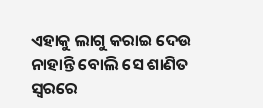ଏହାକୁ ଲାଗୁ କରାଇ ଦେଉ ନାହାନ୍ତି ବୋଲି ସେ ଶାଣିତ ସ୍ୱରରେ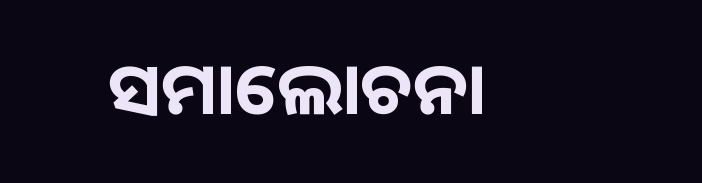ସମାଲୋଚନା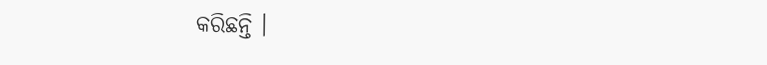କରିଛନ୍ତି ।